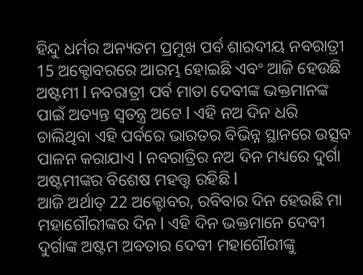ହିନ୍ଦୁ ଧର୍ମର ଅନ୍ୟତମ ପ୍ରମୁଖ ପର୍ବ ଶାରଦୀୟ ନବରାତ୍ରୀ 15 ଅକ୍ଟୋବରରେ ଆରମ୍ଭ ହୋଇଛି ଏବଂ ଆଜି ହେଉଛି ଅଷ୍ଟମୀ l ନବରାତ୍ରୀ ପର୍ବ ମାତା ଦେବୀଙ୍କ ଭକ୍ତମାନଙ୍କ ପାଇଁ ଅତ୍ୟନ୍ତ ସ୍ୱତନ୍ତ୍ର ଅଟେ l ଏହି ନଅ ଦିନ ଧରି ଚାଲିଥିବା ଏହି ପର୍ବରେ ଭାରତର ବିଭିନ୍ନ ସ୍ଥାନରେ ଉତ୍ସବ ପାଳନ କରାଯାଏ l ନବରାତ୍ରିର ନଅ ଦିନ ମଧ୍ୟରେ ଦୁର୍ଗା ଅଷ୍ଟମୀଙ୍କର ବିଶେଷ ମହତ୍ତ୍ୱ ରହିଛି l
ଆଜି ଅର୍ଥାତ୍ 22 ଅକ୍ଟୋବର, ରବିବାର ଦିନ ହେଉଛି ମା ମହାଗୌରୀଙ୍କର ଦିନ l ଏହି ଦିନ ଭକ୍ତମାନେ ଦେବୀ ଦୁର୍ଗାଙ୍କ ଅଷ୍ଟମ ଅବତାର ଦେବୀ ମହାଗୌରୀଙ୍କୁ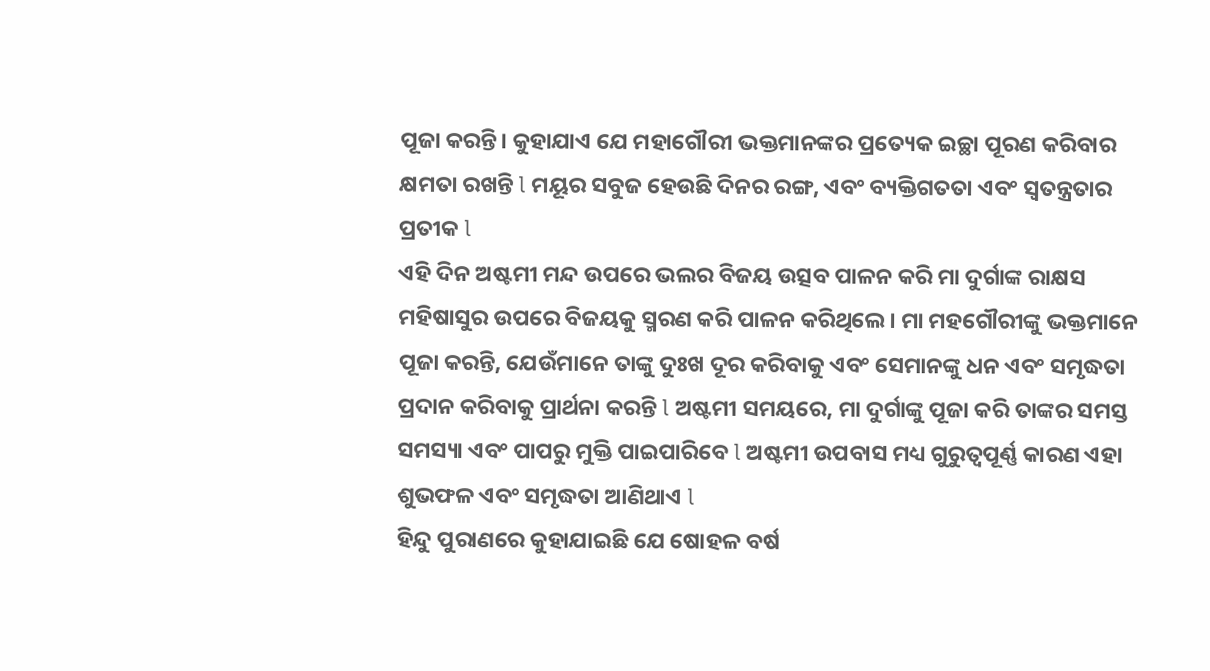ପୂଜା କରନ୍ତି। କୁହାଯାଏ ଯେ ମହାଗୌରୀ ଭକ୍ତମାନଙ୍କର ପ୍ରତ୍ୟେକ ଇଚ୍ଛା ପୂରଣ କରିବାର କ୍ଷମତା ରଖନ୍ତି l ମୟୂର ସବୁଜ ହେଉଛି ଦିନର ରଙ୍ଗ, ଏବଂ ବ୍ୟକ୍ତିଗତତା ଏବଂ ସ୍ୱତନ୍ତ୍ରତାର ପ୍ରତୀକ l
ଏହି ଦିନ ଅଷ୍ଟମୀ ମନ୍ଦ ଉପରେ ଭଲର ବିଜୟ ଉତ୍ସବ ପାଳନ କରି ମା ଦୁର୍ଗାଙ୍କ ରାକ୍ଷସ ମହିଷାସୁର ଉପରେ ବିଜୟକୁ ସ୍ମରଣ କରି ପାଳନ କରିଥିଲେ। ମା ମହଗୌରୀଙ୍କୁ ଭକ୍ତମାନେ ପୂଜା କରନ୍ତି, ଯେଉଁମାନେ ତାଙ୍କୁ ଦୁଃଖ ଦୂର କରିବାକୁ ଏବଂ ସେମାନଙ୍କୁ ଧନ ଏବଂ ସମୃଦ୍ଧତା ପ୍ରଦାନ କରିବାକୁ ପ୍ରାର୍ଥନା କରନ୍ତି l ଅଷ୍ଟମୀ ସମୟରେ, ମା ଦୁର୍ଗାଙ୍କୁ ପୂଜା କରି ତାଙ୍କର ସମସ୍ତ ସମସ୍ୟା ଏବଂ ପାପରୁ ମୁକ୍ତି ପାଇପାରିବେ l ଅଷ୍ଟମୀ ଉପବାସ ମଧ୍ୟ ଗୁରୁତ୍ୱପୂର୍ଣ୍ଣ କାରଣ ଏହା ଶୁଭଫଳ ଏବଂ ସମୃଦ୍ଧତା ଆଣିଥାଏ l
ହିନ୍ଦୁ ପୁରାଣରେ କୁହାଯାଇଛି ଯେ ଷୋହଳ ବର୍ଷ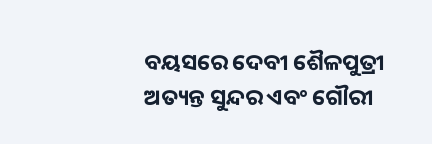ବୟସରେ ଦେବୀ ଶୈଳପୁତ୍ରୀ ଅତ୍ୟନ୍ତ ସୁନ୍ଦର ଏବଂ ଗୌରୀ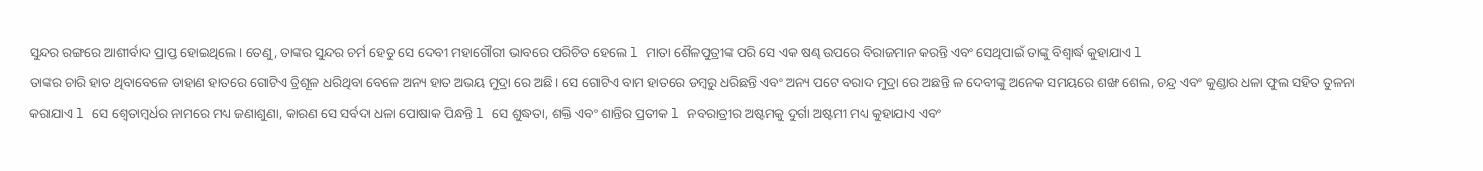ସୁନ୍ଦର ରଙ୍ଗରେ ଆଶୀର୍ବାଦ ପ୍ରାପ୍ତ ହୋଇଥିଲେ। ତେଣୁ, ତାଙ୍କର ସୁନ୍ଦର ଚର୍ମ ହେତୁ ସେ ଦେବୀ ମହାଗୌରୀ ଭାବରେ ପରିଚିତ ହେଲେ l ମାତା ଶୈଳପୁତ୍ରୀଙ୍କ ପରି ସେ ଏକ ଷଣ୍ଢ ଉପରେ ବିରାଜମାନ କରନ୍ତି ଏବଂ ସେଥିପାଇଁ ତାଙ୍କୁ ବିଶ୍ୱାର୍ଦ୍ଧ କୁହାଯାଏ l
ତାଙ୍କର ଚାରି ହାତ ଥିବାବେଳେ ଡାହାଣ ହାତରେ ଗୋଟିଏ ତ୍ରିଶୂଳ ଧରିଥିବା ବେଳେ ଅନ୍ୟ ହାତ ଅଭୟ ମୁଦ୍ରା ରେ ଅଛି। ସେ ଗୋଟିଏ ବାମ ହାତରେ ଡମ୍ୱରୁ ଧରିଛନ୍ତି ଏବଂ ଅନ୍ୟ ପଟେ ବରାଦ ମୁଦ୍ରା ରେ ଅଛନ୍ତି ଳ ଦେବୀଙ୍କୁ ଅନେକ ସମୟରେ ଶଙ୍ଖ ଶେଲ, ଚନ୍ଦ୍ର ଏବଂ କୁଣ୍ଡାର ଧଳା ଫୁଲ ସହିତ ତୁଳନା କରାଯାଏ l ସେ ଶ୍ୱେତାମ୍ବର୍ଧର ନାମରେ ମଧ୍ୟ ଜଣାଶୁଣା, କାରଣ ସେ ସର୍ବଦା ଧଳା ପୋଷାକ ପିନ୍ଧନ୍ତି l ସେ ଶୁଦ୍ଧତା, ଶକ୍ତି ଏବଂ ଶାନ୍ତିର ପ୍ରତୀକ l ନବରାତ୍ରୀର ଅଷ୍ଟମକୁ ଦୁର୍ଗା ଅଷ୍ଟମୀ ମଧ୍ୟ କୁହାଯାଏ ଏବଂ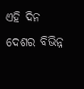ଏହି ଦିନ ଦେଶର ବିଭିନ୍ନ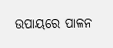ଉପାୟରେ ପାଳନ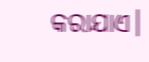କରାଯାଏ।